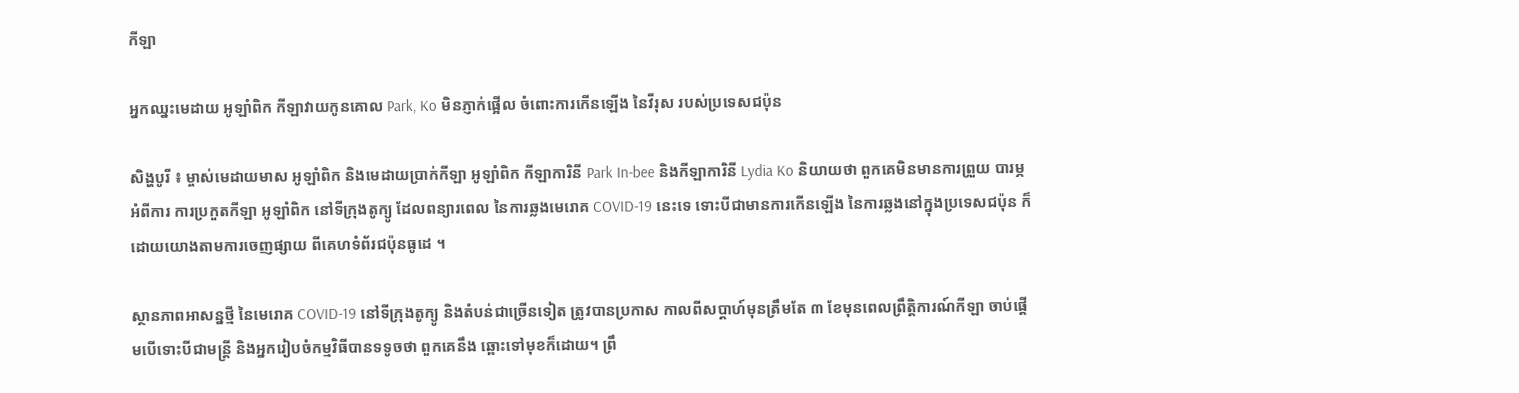កីឡា

អ្នកឈ្នះមេដាយ អូឡាំពិក កីឡាវាយកូនគោល Park, Ko មិនភ្ញាក់ផ្អើល ចំពោះការកើនឡើង នៃវីរុស របស់ប្រទេសជប៉ុន

សិង្ហបូរី ៖ ម្ចាស់មេដាយមាស អូឡាំពិក និងមេដាយប្រាក់កីឡា អូឡាំពិក កីឡាការិនី Park In-bee និងកីឡាការិនី Lydia Ko និយាយថា ពួកគេមិនមានការព្រួយ បារម្ភអំពីការ ការប្រកួតកីឡា អូឡាំពិក នៅទីក្រុងតូក្យូ ដែលពន្យារពេល នៃការឆ្លងមេរោគ COVID-19 នេះទេ ទោះបីជាមានការកើនឡើង នៃការឆ្លងនៅក្នុងប្រទេសជប៉ុន ក៏ដោយយោងតាមការចេញផ្សាយ ពីគេហទំព័រជប៉ុនធូដេ ។

ស្ថានភាពអាសន្នថ្មី នៃមេរោគ COVID-19 នៅទីក្រុងតូក្យូ និងតំបន់ជាច្រើនទៀត ត្រូវបានប្រកាស កាលពីសប្តាហ៍មុនត្រឹមតែ ៣ ខែមុនពេលព្រឹត្តិការណ៍កីឡា ចាប់ផ្តើមបើទោះបីជាមន្រ្តី និងអ្នករៀបចំកម្មវិធីបានទទូចថា ពួកគេនឹង ឆ្ពោះទៅមុខក៏ដោយ។ ព្រឹ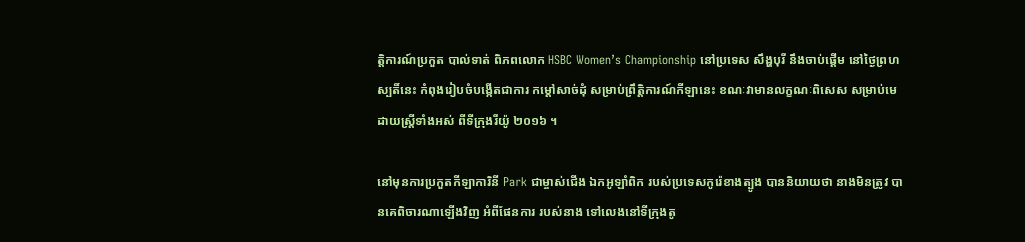ត្តិការណ៍ប្រកួត បាល់ទាត់ ពិភពលោក HSBC Women’s Championship នៅប្រទេស សឹង្ហបុរី នឹងចាប់ផ្តើម នៅថ្ងៃព្រហស្បតិ៍នេះ កំពុងរៀបចំបង្កើតជាការ កម្តៅសាច់ដុំ សម្រាប់ព្រឹត្តិការណ៍កីឡានេះ ខណៈវាមានលក្ខណៈពិសេស សម្រាប់មេដាយស្ត្រីទាំងអស់ ពីទីក្រុងរីយ៉ូ ២០១៦ ។

នៅមុនការប្រកួតកីឡាការិនី Park ជាម្ចាស់ជើង ឯកអូឡាំពិក របស់ប្រទេសកូរ៉េខាងត្បូង បាននិយាយថា នាងមិនត្រូវ បានគេពិចារណាឡើងវិញ អំពីផែនការ របស់នាង ទៅលេងនៅទីក្រុងតូ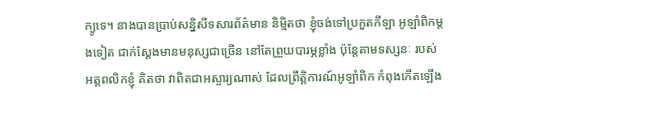ក្យូទេ។ នាងបានប្រាប់សន្និសីទសារព័ត៌មាន និម្មិតថា ខ្ញុំចង់ទៅប្រកួតកីឡា អូឡាំពិកម្តងទៀត ជាក់ស្តែងមានមនុស្សជាច្រើន នៅតែព្រួយបារម្ភខ្លាំង ប៉ុន្តែតាមទស្សនៈ របស់អត្តពលិកខ្ញុំ គិតថា វាពិតជាអស្ចារ្យណាស់ ដែលព្រឹត្តិការណ៍អូឡាំពិក កំពុងកើតឡើង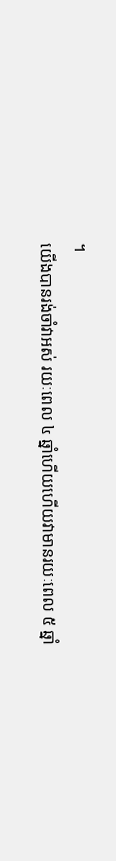។
យើងបានរង់ចាំវាអស់ រយៈពេល ៤ ឆ្នាំហើយហើយវាមានរយៈពេល ៥ ឆ្នាំ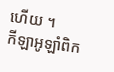ហើយ ។
កីឡាអូឡាំពិក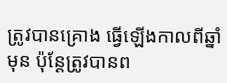ត្រូវបានគ្រោង ធ្វើឡើងកាលពីឆ្នាំមុន ប៉ុន្តែត្រូវបានព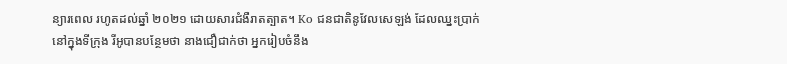ន្យារពេល រហូតដល់ឆ្នាំ ២០២១ ដោយសារជំងឺរាតត្បាត។ Ko ជនជាតិនូវែលសេឡង់ ដែលឈ្នះប្រាក់ នៅក្នុងទីក្រុង រីអូបានបន្ថែមថា នាងជឿជាក់ថា អ្នករៀបចំនឹង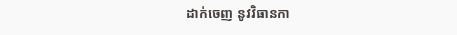ដាក់ចេញ នូវវិធានកា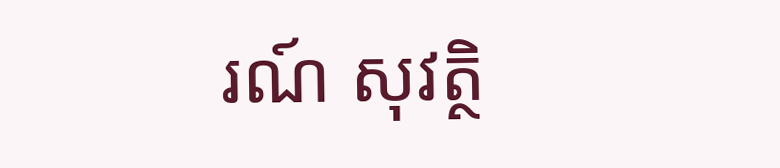រណ៍ សុវត្ថិ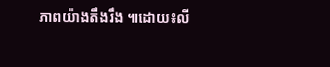ភាពយ៉ាងតឹងរឹង ៕ដោយ៖លី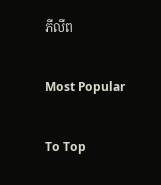ភីលីព

Most Popular

To Top